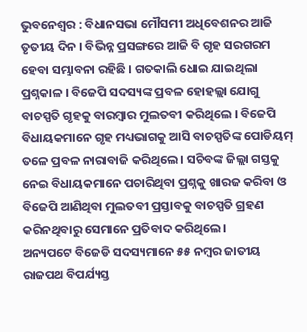ଭୁବନେଶ୍ୱର : ବିଧାନସଭା ମୌସମୀ ଅଧିବେଶନର ଆଜି ତୃତୀୟ ଦିନ । ବିଭିନ୍ନ ପ୍ରସଙ୍ଗରେ ଆଜି ବି ଗୃହ ସରଗରମ ହେବା ସମ୍ଭାବନା ରହିଛି । ଗତକାଲି ଧୋଇ ଯାଇଥିଲା ପ୍ରଶ୍ନକାଳ । ବିଜେପି ସଦସ୍ୟଙ୍କ ପ୍ରବଳ ହୋହଲ୍ଲା ଯୋଗୁ ବାଚସ୍ପତି ଗୃହକୁ ବାରମ୍ବାର ମୁଲତବୀ କରିଥିଲେ । ବିଜେପି ବିଧାୟକମାନେ ଗୃହ ମଧ୍ୟଭାଗକୁ ଆସି ବାଚସ୍ପତିଙ୍କ ପୋଡିୟମ୍ ତଳେ ପ୍ରବଳ ନାରାବାଜି କରିଥିଲେ । ସଚିବଙ୍କ ଜିଲ୍ଲା ଗସ୍ତକୁ ନେଇ ବିଧାୟକମାନେ ପଚାରିଥିବା ପ୍ରଶ୍ନକୁ ଖାରଜ କରିବା ଓ ବିଜେପି ଆଣିଥିବା ମୁଲତବୀ ପ୍ରସ୍ତାବକୁ ବାଚସ୍ପତି ଗ୍ରହଣ କରିନଥିବାରୁ ସେମାନେ ପ୍ରତିବାଦ କରିଥିଲେ।
ଅନ୍ୟପଟେ ବିଜେଡି ସଦସ୍ୟମାନେ ୫୫ ନମ୍ବର ଜାତୀୟ ରାଜପଥ ବିପର୍ଯ୍ୟସ୍ତ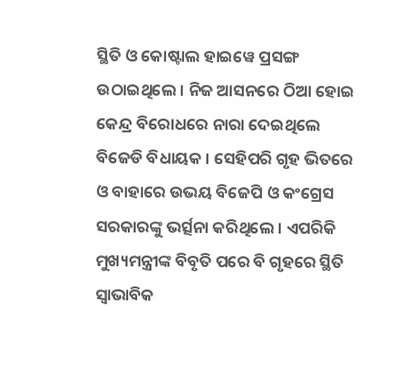ସ୍ଥିତି ଓ କୋଷ୍ଟାଲ ହାଇୱେ ପ୍ରସଙ୍ଗ ଉଠାଇଥିଲେ । ନିଜ ଆସନରେ ଠିଆ ହୋଇ କେନ୍ଦ୍ର ବିରୋଧରେ ନାରା ଦେଇଥିଲେ ବିଜେଡି ବିଧାୟକ । ସେହିପରି ଗୃହ ଭିତରେ ଓ ବାହାରେ ଉଭୟ ବିଜେପି ଓ କଂଗ୍ରେସ ସରକାରଙ୍କୁ ଭର୍ତ୍ସନା କରିଥିଲେ । ଏପରିକି ମୁଖ୍ୟମନ୍ତ୍ରୀଙ୍କ ବିବୃତି ପରେ ବି ଗୃହରେ ସ୍ଥିତି ସ୍ୱାଭାବିକ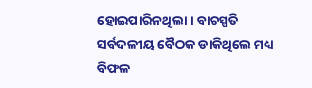ହୋଇପାରିନଥିଲା । ବାଚସ୍ପତି ସର୍ବଦଳୀୟ ବୈଠକ ଡାକିଥିଲେ ମଧ୍ୟ ବିଫଳ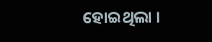ହୋଇଥିଲା ।